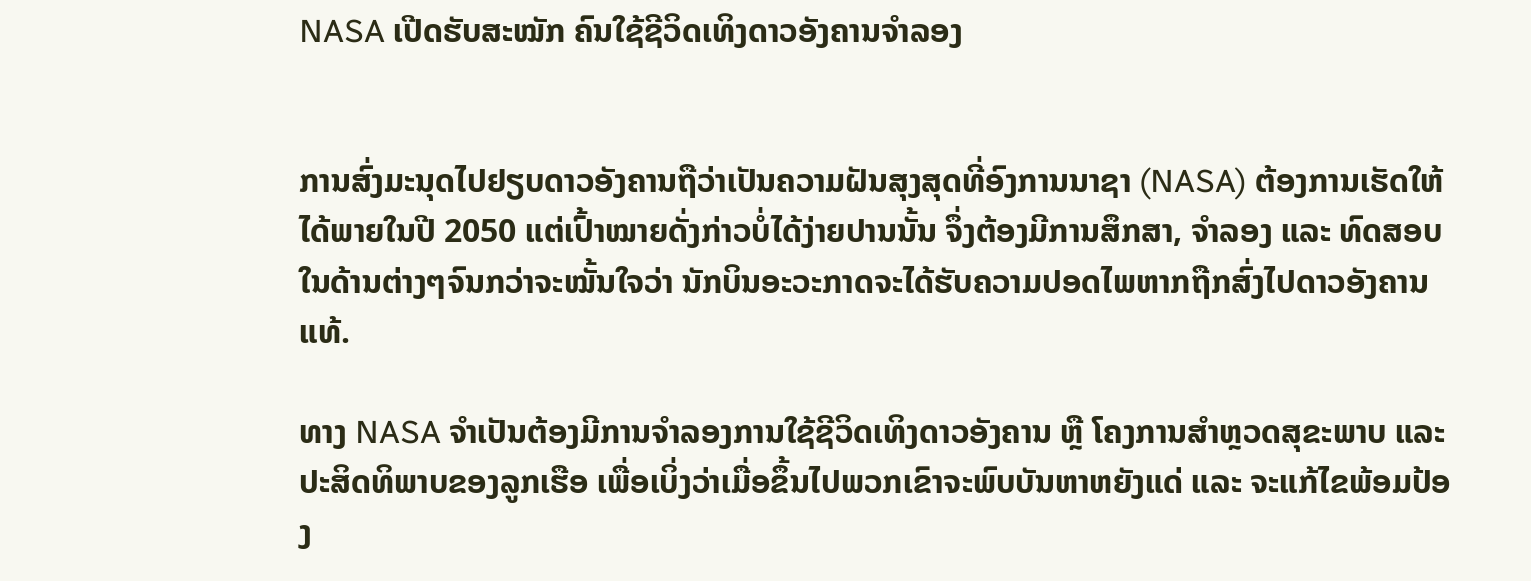NASA ເປີດຮັບສະໝັກ ຄົນໃຊ້ຊີວິດເທິງດາວອັງຄານຈຳລອງ


ການສົ່ງມະນຸດໄປຢຽບດາວອັງຄານຖືວ່າເປັນຄວາມຝັນສຸງສຸດທີ່ອົງການນາຊາ (NASA) ຕ້ອງການເຮັດໃຫ້ໄດ້ພາຍໃນປີ 2050 ແຕ່ເປົ້າໝາຍດັ່ງກ່າວບໍ່ໄດ້ງ່າຍປານນັ້ນ ຈຶ່ງຕ້ອງມີການສຶກສາ, ຈຳລອງ ແລະ ທົດສອບ ໃນດ້ານຕ່າງໆຈົນກວ່າຈະໝັ້ນໃຈວ່າ ນັກບິນອະວະກາດຈະໄດ້ຮັບຄວາມປອດໄພຫາກຖືກສົ່ງໄປດາວອັງຄານແທ້.

ທາງ NASA ຈຳເປັນຕ້ອງມີການຈຳລອງການໃຊ້ຊີວິດເທິງດາວອັງຄານ ຫຼື ໂຄງການສຳຫຼວດສຸຂະພາບ ແລະ ປະສິດທິພາບຂອງລູກເຮືອ ເພື່ອເບິ່ງວ່າເມື່ອຂຶ້ນໄປພວກເຂົາຈະພົບບັນຫາຫຍັງແດ່ ແລະ ຈະແກ້ໄຂພ້ອມປ້ອງ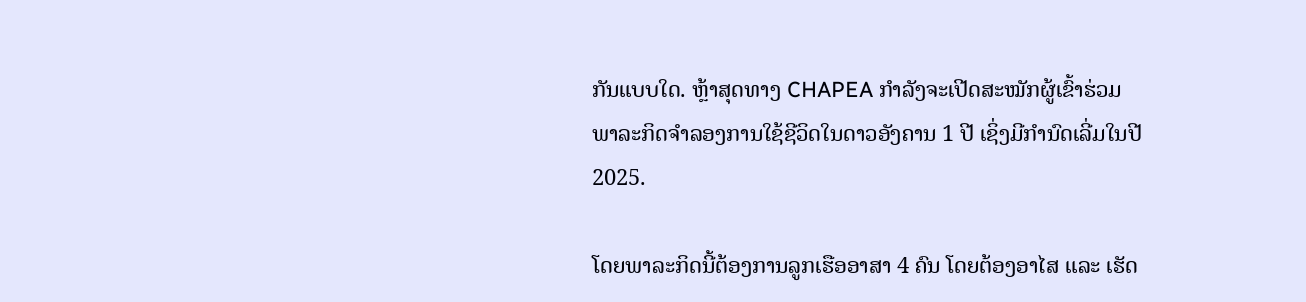ກັນແບບໃດ. ຫຼ້າສຸດທາງ CHAPEA ກຳລັງຈະເປີດສະໝັກຜູ້ເຂົ້າຮ່ວມພາລະກິດຈຳລອງການໃຊ້ຊີວິດໃນດາວອັງຄານ 1 ປີ ເຊິ່ງມີກຳນົດເລີ່ມໃນປີ 2025.

ໂດຍພາລະກິດນີ້ຕ້ອງການລູກເຮືອອາສາ 4 ຄົນ ໂດຍຕ້ອງອາໄສ ແລະ ເຮັດ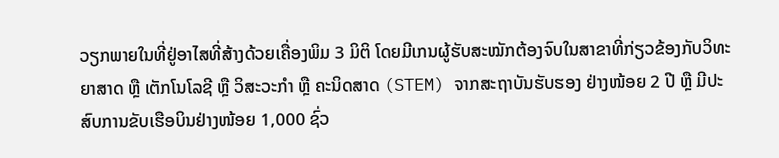ວຽກພາຍໃນທີ່ຢູ່ອາໄສທີ່ສ້າງດ້ວຍເຄື່ອງພິມ 3 ມິຕິ ໂດຍມີເກນຜູ້ຮັບສະໝັກຕ້ອງຈົບໃນສາຂາທີ່ກ່ຽວຂ້ອງກັບວິທະຍາສາດ ຫຼື ເຕັກໂນໂລຊີ ຫຼື ວິສະວະກຳ ຫຼື ຄະນິດສາດ (STEM) ຈາກສະຖາບັນຮັບຮອງ ຢ່າງໜ້ອຍ 2 ປີ ຫຼື ມີປະສົບການຂັບເຮືອບິນຢ່າງໜ້ອຍ 1,000 ຊົ່ວ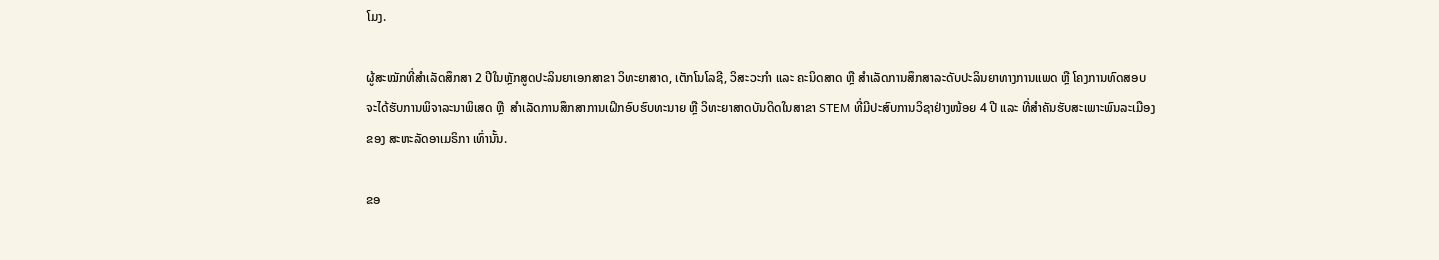ໂມງ.

ຜູ້ສະໝັກທີ່ສຳເລັດສຶກສາ 2 ປີໃນຫຼັກສູດປະລິນຍາເອກສາຂາ ວິທະຍາສາດ, ເຕັກໂນໂລຊີ, ວິສະວະກຳ ແລະ ຄະນິດສາດ ຫຼື ສຳເລັດການສຶກສາລະດັບປະລິນຍາທາງການແພດ ຫຼື ໂຄງການທົດສອບ ຈະໄດ້ຮັບການພິຈາລະນາພິເສດ ຫຼື  ສຳເລັດການສຶກສາການເຝິກອົບຮົບທະນາຍ ຫຼື ວິທະຍາສາດບັນດິດໃນສາຂາ STEM ທີ່ມີປະສົບການວິຊາຢ່າງໜ້ອຍ 4 ປີ ແລະ ທີ່ສຳຄັນຮັບສະເພາະພົນລະເມືອງຂອງ ສະຫະລັດອາເມຣິກາ ເທົ່ານັ້ນ.

ຂອ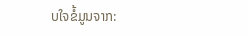ບໃຈຂໍ້ມູນຈາກ: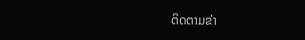ຕິດຕາມຂ່າ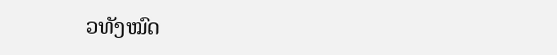ວທັງໝົດ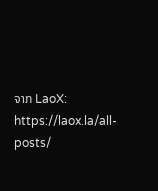ຈາກ LaoX: https://laox.la/all-posts/